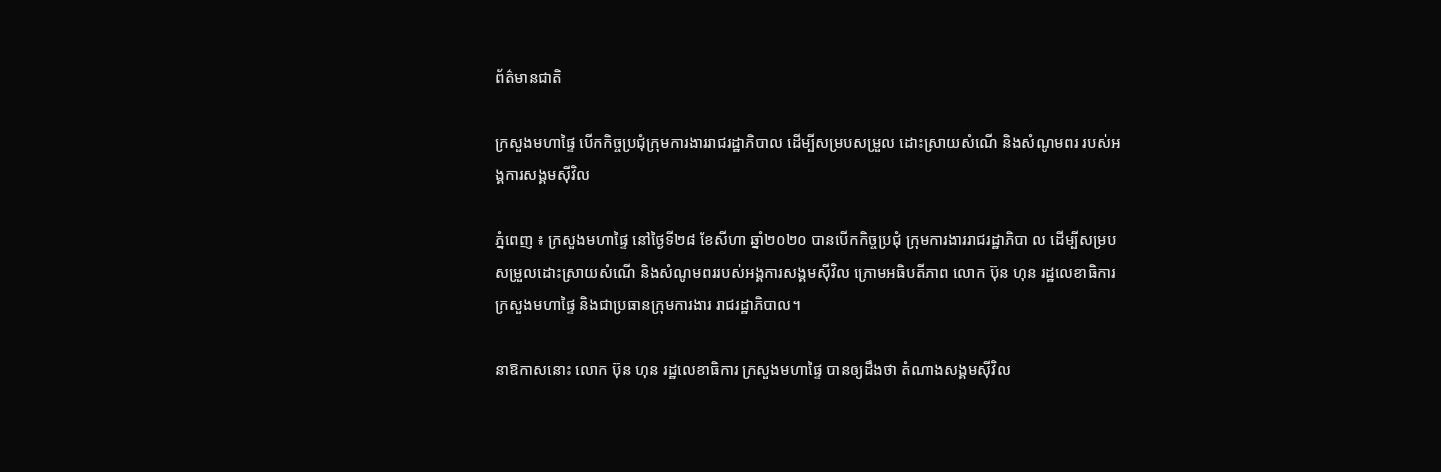ព័ត៌មានជាតិ

ក្រសួងមហាផ្ទៃ បើកកិច្ចប្រជុំក្រុមការងាររាជរដ្ឋាភិបាល ដើម្បីសម្របសម្រួល ដោះស្រាយសំណើ និងសំណូមពរ របស់អង្គការសង្គមស៊ីវិល

ភ្នំពេញ ៖ ក្រសួងមហាផ្ទៃ នៅថ្ងៃទី២៨ ខែសីហា ឆ្នាំ២០២០ បានបើកកិច្ចប្រជុំ ក្រុមការងាររាជរដ្ឋាភិបា ល ដើម្បីសម្របសម្រួលដោះស្រាយសំណើ និងសំណូមពររបស់អង្គការសង្គមស៊ីវិល ក្រោមអធិបតីភាព លោក ប៊ុន ហុន រដ្ឋលេខាធិការក្រសួងមហាផ្ទៃ និងជាប្រធានក្រុមការងារ រាជរដ្ឋាភិបាល។

នាឱកាសនោះ លោក ប៊ុន ហុន រដ្ឋលេខាធិការ ក្រសួងមហាផ្ទៃ បានឲ្យដឹងថា តំណាងសង្គមស៊ីវិល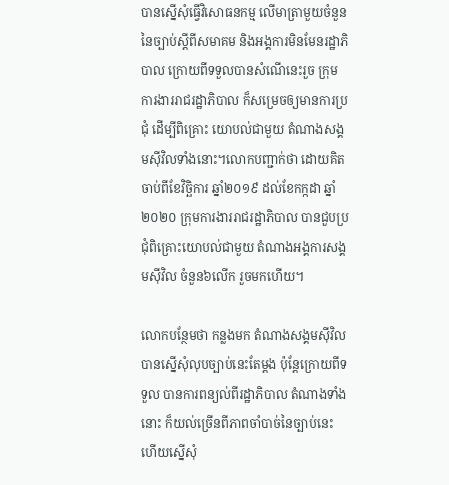បានស្នើសុំធ្វើវិសោធនកម្ម លើមាត្រាមួយចំនួន នៃច្បាប់ស្ដីពីសមាគម និងអង្គការមិនមែនរដ្ឋាភិបាល ក្រោយពីទទួលបានសំណើនេះរួច ក្រុមការងាររាជរដ្ឋាភិបាល ក៏សម្រេចឲ្យមានការប្រជុំ ដើម្បីពិគ្រោះ យោបល់ជាមួយ តំណាងសង្គមស៊ីវិលទាំងនោះ។លោកបញ្ជាក់ថា ដោយគិតចាប់ពីខែវិច្ឆិការ ឆ្នាំ២០១៩ ដល់ខែកក្កដា ឆ្នាំ២០២០ ក្រុមការងាររាជរដ្ឋាភិបាល បានជួបប្រជុំពិគ្រោះយោបល់ជាមួយ តំណាងអង្គការសង្គមស៊ីវិល ចំនួន៦លើក រួចមកហើយ។

លោកបន្ថែមថា កន្លងមក តំណាងសង្គមស៊ីវិល បានស្នើសុំលុបច្បាប់នេះតែម្ដង ប៉ុន្តែក្រោយពីទទួល បានការពន្យល់ពីរដ្ឋាភិបាល តំណាងទាំងនោះ ក៏យល់ច្រើនពីភាពចាំបាច់នៃច្បាប់នេះ ហើយស្នើសុំ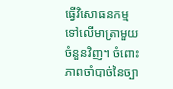ធ្វើវិសោធនកម្ម ទៅលើមាត្រាមួយចំនួនវិញ។ ចំពោះភាពចាំបាច់នៃច្បា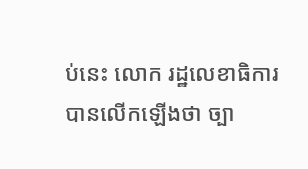ប់នេះ លោក រដ្ឋលេខាធិការ បានលើកឡើងថា ច្បា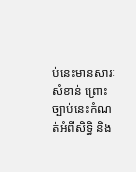ប់នេះមានសារៈសំខាន់ ព្រោះច្បាប់នេះកំណត់អំពីសិទ្ធិ និង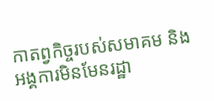កាតព្វកិច្ចរបស់សមាគម និងអង្គការមិនមែនរដ្ឋា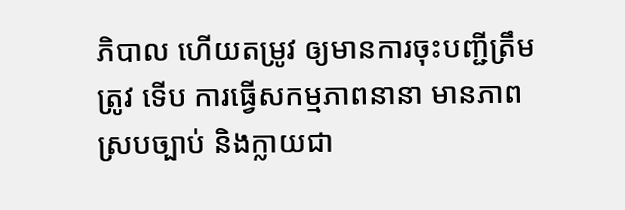ភិបាល ហើយតម្រូវ ឲ្យមានការចុះបញ្ជីត្រឹមត្រូវ ទើប ការធ្វើសកម្មភាពនានា មានភាពស្របច្បាប់ និងក្លាយជា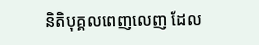និតិបុគ្គលពេញលេញ ដែល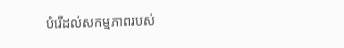បំរើដល់សកម្មភាពរបស់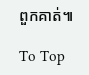ពួកគាត់៕

To Top